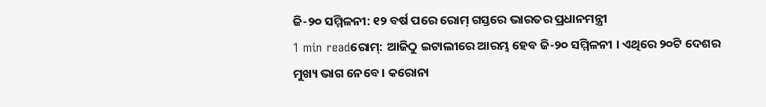ଜି-୨୦ ସମ୍ମିଳନୀ: ୧୨ ବର୍ଷ ପରେ ରୋମ୍ ଗସ୍ତରେ ଭାରତର ପ୍ରଧାନମନ୍ତ୍ରୀ
1 min readରୋମ୍: ଆଜିଠୁ ଇଟାଲୀରେ ଆରମ୍ଭ ହେବ ଜି-୨୦ ସମ୍ମିଳନୀ । ଏଥିରେ ୨୦ଟି ଦେଶର ମୁଖ୍ୟ ଭାଗ ନେବେ । କରୋନା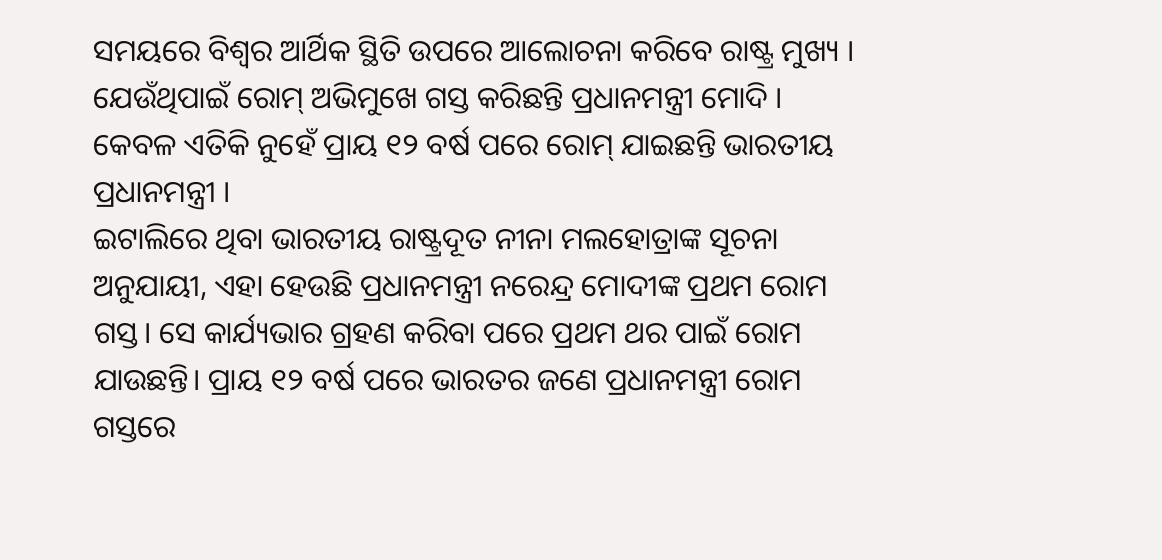ସମୟରେ ବିଶ୍ବର ଆର୍ଥିକ ସ୍ଥିତି ଉପରେ ଆଲୋଚନା କରିବେ ରାଷ୍ଟ୍ର ମୁଖ୍ୟ । ଯେଉଁଥିପାଇଁ ରୋମ୍ ଅଭିମୁଖେ ଗସ୍ତ କରିଛନ୍ତି ପ୍ରଧାନମନ୍ତ୍ରୀ ମୋଦି । କେବଳ ଏତିକି ନୁହେଁ ପ୍ରାୟ ୧୨ ବର୍ଷ ପରେ ରୋମ୍ ଯାଇଛନ୍ତି ଭାରତୀୟ ପ୍ରଧାନମନ୍ତ୍ରୀ ।
ଇଟାଲିରେ ଥିବା ଭାରତୀୟ ରାଷ୍ଟ୍ରଦୂତ ନୀନା ମଲହୋତ୍ରାଙ୍କ ସୂଚନା ଅନୁଯାୟୀ, ଏହା ହେଉଛି ପ୍ରଧାନମନ୍ତ୍ରୀ ନରେନ୍ଦ୍ର ମୋଦୀଙ୍କ ପ୍ରଥମ ରୋମ ଗସ୍ତ। ସେ କାର୍ଯ୍ୟଭାର ଗ୍ରହଣ କରିବା ପରେ ପ୍ରଥମ ଥର ପାଇଁ ରୋମ ଯାଉଛନ୍ତି। ପ୍ରାୟ ୧୨ ବର୍ଷ ପରେ ଭାରତର ଜଣେ ପ୍ରଧାନମନ୍ତ୍ରୀ ରୋମ ଗସ୍ତରେ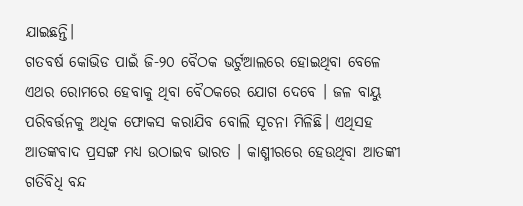ଯାଇଛନ୍ତି।
ଗତବର୍ଷ କୋଭିଡ ପାଇଁ ଜି-୨୦ ବୈଠକ ଭର୍ଟୁଆଲରେ ହୋଇଥିବା ବେଳେ ଏଥର ରୋମରେ ହେବାକୁ ଥିବା ବୈଠକରେ ଯୋଗ ଦେବେ । ଜଳ ବାୟୁ ପରିବର୍ତ୍ତନକୁ ଅଧିକ ଫୋକସ କରାଯିବ ବୋଲି ସୂଚନା ମିଳିଛି। ଏଥିସହ ଆତଙ୍କବାଦ ପ୍ରସଙ୍ଗ ମଧ୍ୟ ଉଠାଇବ ଭାରତ । କାଶ୍ମୀରରେ ହେଉଥିବା ଆତଙ୍କୀ ଗତିବିଧି ବନ୍ଦ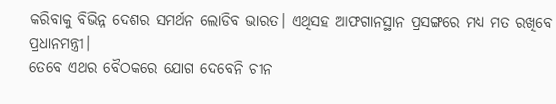କରିବାକୁ ବିଭିନ୍ନ ଦେଶର ସମର୍ଥନ ଲୋଡିବ ଭାରତ। ଏଥିସହ ଆଫଗାନସ୍ଥାନ ପ୍ରସଙ୍ଗରେ ମଧ୍ୟ ମତ ରଖିବେ ପ୍ରଧାନମନ୍ତ୍ରୀ।
ତେବେ ଏଥର ବୈଠକରେ ଯୋଗ ଦେବେନି ଚୀନ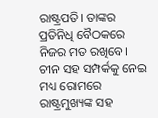ରାଷ୍ଟ୍ରପତି। ତାଙ୍କର ପ୍ରତିନିଧି ବୈଠକରେ ନିଜର ମତ ରଖିବେ। ଚୀନ ସହ ସମ୍ପର୍କକୁ ନେଇ ମଧ୍ୟ ରୋମରେ ରାଷ୍ଟ୍ରମୁଖ୍ୟଙ୍କ ସହ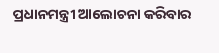ପ୍ରଧାନମନ୍ତ୍ରୀ ଆଲୋଚନା କରିବାର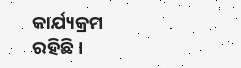କାର୍ଯ୍ୟକ୍ରମ ରହିଛି।